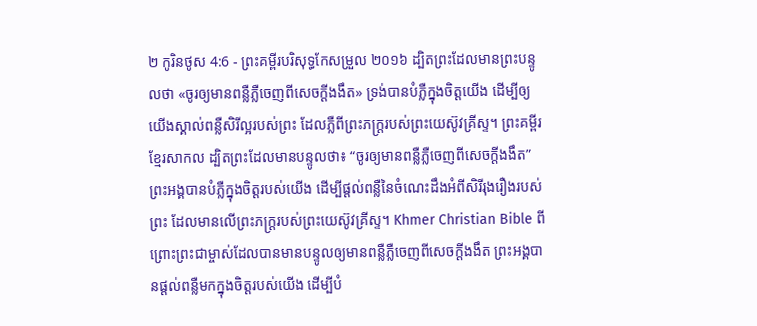២ កូរិនថូស 4:6 - ព្រះគម្ពីរបរិសុទ្ធកែសម្រួល ២០១៦ ដ្បិតព្រះដែលមានព្រះបន្ទូលថា «ចូរឲ្យមានពន្លឺភ្លឺចេញពីសេចក្តីងងឹត» ទ្រង់បានបំភ្លឺក្នុងចិត្តយើង ដើម្បីឲ្យយើងស្គាល់ពន្លឺសិរីល្អរបស់ព្រះ ដែលភ្លឺពីព្រះភក្ត្ររបស់ព្រះយេស៊ូវគ្រីស្ទ។ ព្រះគម្ពីរខ្មែរសាកល ដ្បិតព្រះដែលមានបន្ទូលថា៖ “ចូរឲ្យមានពន្លឺភ្លឺចេញពីសេចក្ដីងងឹត” ព្រះអង្គបានបំភ្លឺក្នុងចិត្តរបស់យើង ដើម្បីផ្ដល់ពន្លឺនៃចំណេះដឹងអំពីសិរីរុងរឿងរបស់ព្រះ ដែលមានលើព្រះភក្ត្ររបស់ព្រះយេស៊ូវគ្រីស្ទ។ Khmer Christian Bible ពីព្រោះព្រះជាម្ចាស់ដែលបានមានបន្ទូលឲ្យមានពន្លឺភ្លឺចេញពីសេចក្ដីងងឹត ព្រះអង្គបានផ្ដល់ពន្លឺមកក្នុងចិត្ដរបស់យើង ដើម្បីបំ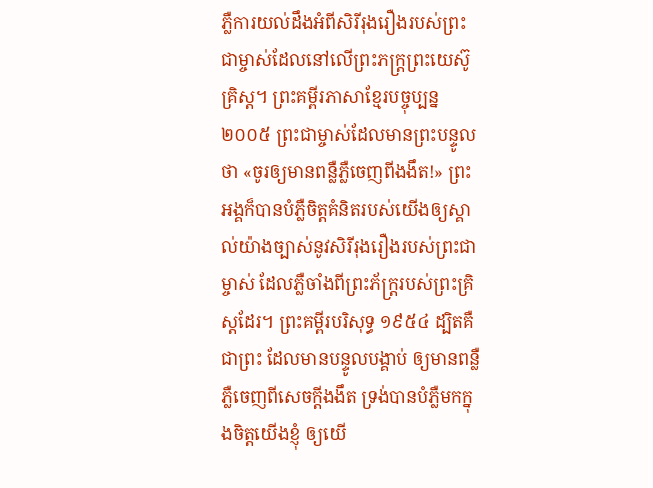ភ្លឺការយល់ដឹងអំពីសិរីរុងរឿងរបស់ព្រះជាម្ចាស់ដែលនៅលើព្រះភក្រ្ដព្រះយេស៊ូគ្រិស្ដ។ ព្រះគម្ពីរភាសាខ្មែរបច្ចុប្បន្ន ២០០៥ ព្រះជាម្ចាស់ដែលមានព្រះបន្ទូលថា «ចូរឲ្យមានពន្លឺភ្លឺចេញពីងងឹត!» ព្រះអង្គក៏បានបំភ្លឺចិត្តគំនិតរបស់យើងឲ្យស្គាល់យ៉ាងច្បាស់នូវសិរីរុងរឿងរបស់ព្រះជាម្ចាស់ ដែលភ្លឺចាំងពីព្រះភ័ក្ត្ររបស់ព្រះគ្រិស្តដែរ។ ព្រះគម្ពីរបរិសុទ្ធ ១៩៥៤ ដ្បិតគឺជាព្រះ ដែលមានបន្ទូលបង្គាប់ ឲ្យមានពន្លឺភ្លឺចេញពីសេចក្ដីងងឹត ទ្រង់បានបំភ្លឺមកក្នុងចិត្តយើងខ្ញុំ ឲ្យយើ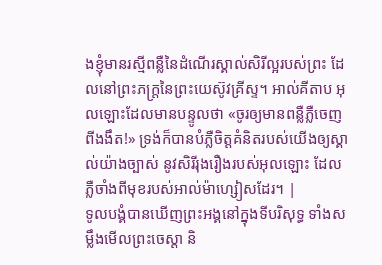ងខ្ញុំមានរស្មីពន្លឺនៃដំណើរស្គាល់សិរីល្អរបស់ព្រះ ដែលនៅព្រះភក្ត្រនៃព្រះយេស៊ូវគ្រីស្ទ។ អាល់គីតាប អុលឡោះដែលមានបន្ទូលថា «ចូរឲ្យមានពន្លឺភ្លឺចេញពីងងឹត!» ទ្រង់ក៏បានបំភ្លឺចិត្ដគំនិតរបស់យើងឲ្យស្គាល់យ៉ាងច្បាស់ នូវសិរីរុងរឿងរបស់អុលឡោះ ដែលភ្លឺចាំងពីមុខរបស់អាល់ម៉ាហ្សៀសដែរ។ |
ទូលបង្គំបានឃើញព្រះអង្គនៅក្នុងទីបរិសុទ្ធ ទាំងសម្លឹងមើលព្រះចេស្ដា និ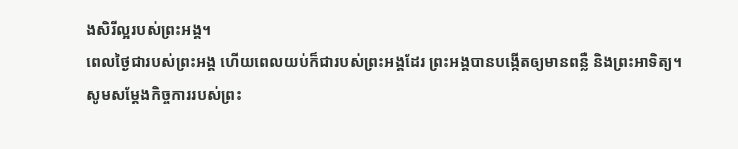ងសិរីល្អរបស់ព្រះអង្គ។
ពេលថ្ងៃជារបស់ព្រះអង្គ ហើយពេលយប់ក៏ជារបស់ព្រះអង្គដែរ ព្រះអង្គបានបង្កើតឲ្យមានពន្លឺ និងព្រះអាទិត្យ។
សូមសម្ដែងកិច្ចការរបស់ព្រះ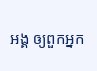អង្គ ឲ្យពួកអ្នក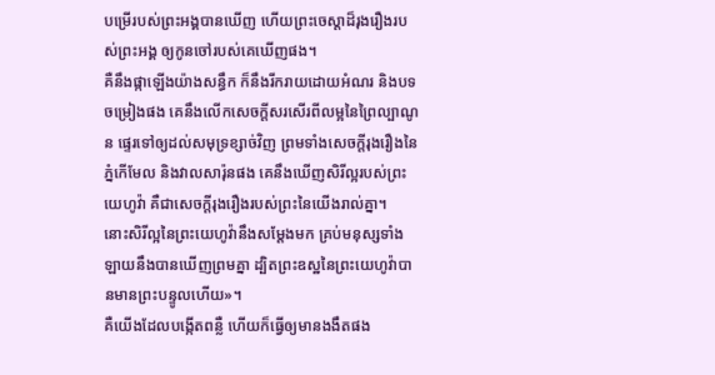បម្រើរបស់ព្រះអង្គបានឃើញ ហើយព្រះចេស្ដាដ៏រុងរឿងរបស់ព្រះអង្គ ឲ្យកូនចៅរបស់គេឃើញផង។
គឺនឹងផ្កាឡើងយ៉ាងសន្ធឹក ក៏នឹងរីករាយដោយអំណរ និងបទចម្រៀងផង គេនឹងលើកសេចក្ដីសរសើរពីលម្អនៃព្រៃល្បាណូន ផ្ទេរទៅឲ្យដល់សមុទ្រខ្សាច់វិញ ព្រមទាំងសេចក្ដីរុងរឿងនៃភ្នំកើមែល និងវាលសារ៉ុនផង គេនឹងឃើញសិរីល្អរបស់ព្រះយេហូវ៉ា គឺជាសេចក្ដីរុងរឿងរបស់ព្រះនៃយើងរាល់គ្នា។
នោះសិរីល្អនៃព្រះយេហូវ៉ានឹងសម្ដែងមក គ្រប់មនុស្សទាំងឡាយនឹងបានឃើញព្រមគ្នា ដ្បិតព្រះឧស្ឋនៃព្រះយេហូវ៉ាបានមានព្រះបន្ទូលហើយ»។
គឺយើងដែលបង្កើតពន្លឺ ហើយក៏ធ្វើឲ្យមានងងឹតផង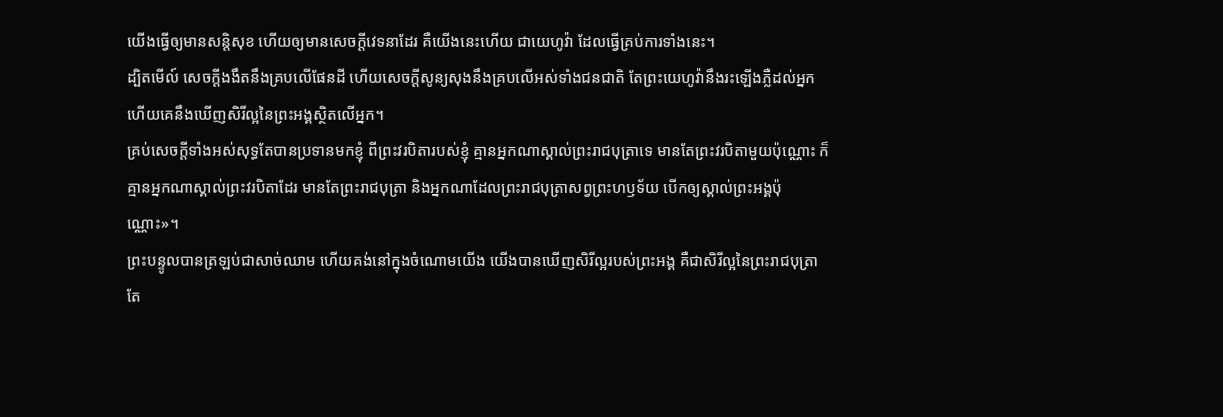យើងធ្វើឲ្យមានសន្តិសុខ ហើយឲ្យមានសេចក្ដីវេទនាដែរ គឺយើងនេះហើយ ជាយេហូវ៉ា ដែលធ្វើគ្រប់ការទាំងនេះ។
ដ្បិតមើល៍ សេចក្ដីងងឹតនឹងគ្របលើផែនដី ហើយសេចក្ដីសូន្យសុងនឹងគ្របលើអស់ទាំងជនជាតិ តែព្រះយេហូវ៉ានឹងរះឡើងភ្លឺដល់អ្នក ហើយគេនឹងឃើញសិរីល្អនៃព្រះអង្គស្ថិតលើអ្នក។
គ្រប់សេចក្តីទាំងអស់សុទ្ធតែបានប្រទានមកខ្ញុំ ពីព្រះវរបិតារបស់ខ្ញុំ គ្មានអ្នកណាស្គាល់ព្រះរាជបុត្រាទេ មានតែព្រះវរបិតាមួយប៉ុណ្ណោះ ក៏គ្មានអ្នកណាស្គាល់ព្រះវរបិតាដែរ មានតែព្រះរាជបុត្រា និងអ្នកណាដែលព្រះរាជបុត្រាសព្វព្រះហឫទ័យ បើកឲ្យស្គាល់ព្រះអង្គប៉ុណ្ណោះ»។
ព្រះបន្ទូលបានត្រឡប់ជាសាច់ឈាម ហើយគង់នៅក្នុងចំណោមយើង យើងបានឃើញសិរីល្អរបស់ព្រះអង្គ គឺជាសិរីល្អនៃព្រះរាជបុត្រាតែ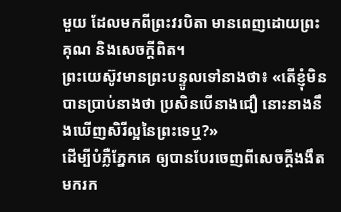មួយ ដែលមកពីព្រះវរបិតា មានពេញដោយព្រះគុណ និងសេចក្តីពិត។
ព្រះយេស៊ូវមានព្រះបន្ទូលទៅនាងថា៖ «តើខ្ញុំមិនបានប្រាប់នាងថា ប្រសិនបើនាងជឿ នោះនាងនឹងឃើញសិរីល្អនៃព្រះទេឬ?»
ដើម្បីបំភ្លឺភ្នែកគេ ឲ្យបានបែរចេញពីសេចក្តីងងឹត មករក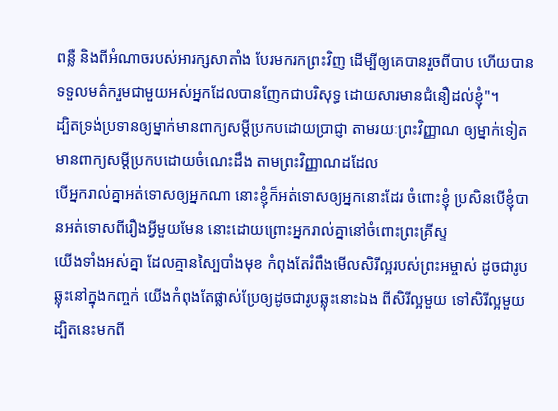ពន្លឺ និងពីអំណាចរបស់អារក្សសាតាំង បែរមករកព្រះវិញ ដើម្បីឲ្យគេបានរួចពីបាប ហើយបានទទួលមត៌ករួមជាមួយអស់អ្នកដែលបានញែកជាបរិសុទ្ធ ដោយសារមានជំនឿដល់ខ្ញុំ"។
ដ្បិតទ្រង់ប្រទានឲ្យម្នាក់មានពាក្យសម្ដីប្រកបដោយប្រាជ្ញា តាមរយៈព្រះវិញ្ញាណ ឲ្យម្នាក់ទៀតមានពាក្យសម្ដីប្រកបដោយចំណេះដឹង តាមព្រះវិញ្ញាណដដែល
បើអ្នករាល់គ្នាអត់ទោសឲ្យអ្នកណា នោះខ្ញុំក៏អត់ទោសឲ្យអ្នកនោះដែរ ចំពោះខ្ញុំ ប្រសិនបើខ្ញុំបានអត់ទោសពីរឿងអ្វីមួយមែន នោះដោយព្រោះអ្នករាល់គ្នានៅចំពោះព្រះគ្រីស្ទ
យើងទាំងអស់គ្នា ដែលគ្មានស្បៃបាំងមុខ កំពុងតែរំពឹងមើលសិរីល្អរបស់ព្រះអម្ចាស់ ដូចជារូបឆ្លុះនៅក្នុងកញ្ចក់ យើងកំពុងតែផ្លាស់ប្រែឲ្យដូចជារូបឆ្លុះនោះឯង ពីសិរីល្អមួយ ទៅសិរីល្អមួយ ដ្បិតនេះមកពី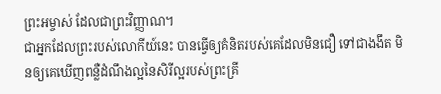ព្រះអម្ចាស់ ដែលជាព្រះវិញ្ញាណ។
ជាអ្នកដែលព្រះរបស់លោកីយ៍នេះ បានធ្វើឲ្យគំនិតរបស់គេដែលមិនជឿ ទៅជាងងឹត មិនឲ្យគេឃើញពន្លឺដំណឹងល្អនៃសិរីល្អរបស់ព្រះគ្រី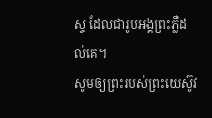ស្ទ ដែលជារូបអង្គព្រះភ្លឺដល់គេ។
សូមឲ្យព្រះរបស់ព្រះយេស៊ូវ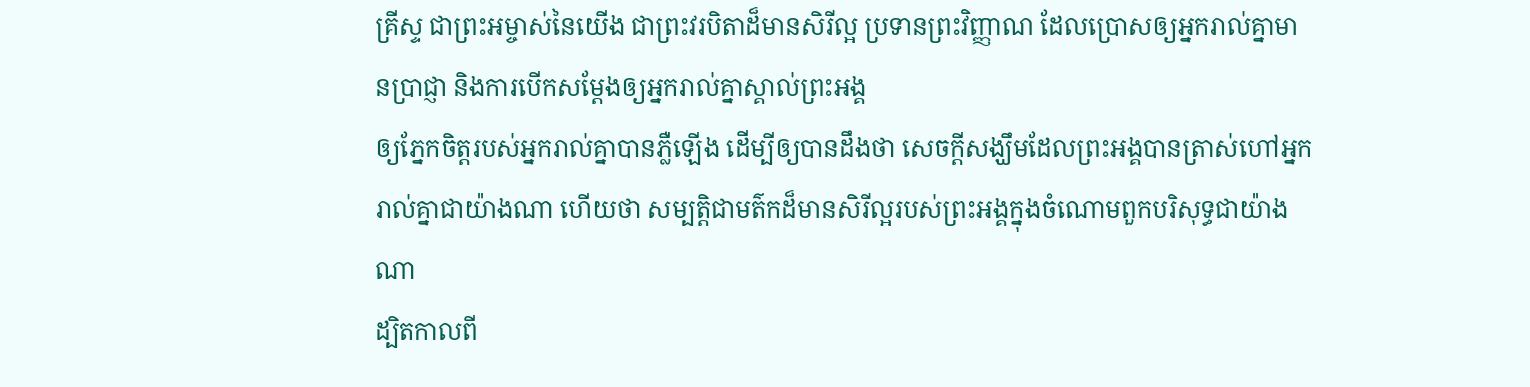គ្រីស្ទ ជាព្រះអម្ចាស់នៃយើង ជាព្រះវរបិតាដ៏មានសិរីល្អ ប្រទានព្រះវិញ្ញាណ ដែលប្រោសឲ្យអ្នករាល់គ្នាមានប្រាជ្ញា និងការបើកសម្ដែងឲ្យអ្នករាល់គ្នាស្គាល់ព្រះអង្គ
ឲ្យភ្នែកចិត្តរបស់អ្នករាល់គ្នាបានភ្លឺឡើង ដើម្បីឲ្យបានដឹងថា សេចក្ដីសង្ឃឹមដែលព្រះអង្គបានត្រាស់ហៅអ្នករាល់គ្នាជាយ៉ាងណា ហើយថា សម្បត្តិជាមត៌កដ៏មានសិរីល្អរបស់ព្រះអង្គក្នុងចំណោមពួកបរិសុទ្ធជាយ៉ាងណា
ដ្បិតកាលពី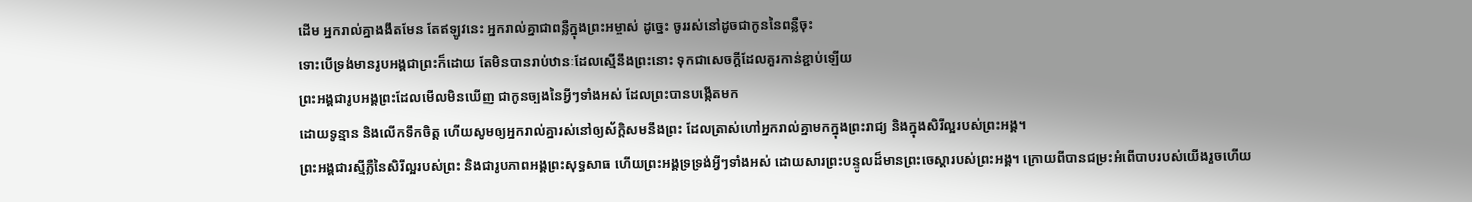ដើម អ្នករាល់គ្នាងងឹតមែន តែឥឡូវនេះ អ្នករាល់គ្នាជាពន្លឺក្នុងព្រះអម្ចាស់ ដូច្នេះ ចូររស់នៅដូចជាកូននៃពន្លឺចុះ
ទោះបើទ្រង់មានរូបអង្គជាព្រះក៏ដោយ តែមិនបានរាប់ឋានៈដែលស្មើនឹងព្រះនោះ ទុកជាសេចក្ដីដែលគួរកាន់ខ្ជាប់ឡើយ
ព្រះអង្គជារូបអង្គព្រះដែលមើលមិនឃើញ ជាកូនច្បងនៃអ្វីៗទាំងអស់ ដែលព្រះបានបង្កើតមក
ដោយទូន្មាន និងលើកទឹកចិត្ត ហើយសូមឲ្យអ្នករាល់គ្នារស់នៅឲ្យស័ក្តិសមនឹងព្រះ ដែលត្រាស់ហៅអ្នករាល់គ្នាមកក្នុងព្រះរាជ្យ និងក្នុងសិរីល្អរបស់ព្រះអង្គ។
ព្រះអង្គជារស្មីភ្លឺនៃសិរីល្អរបស់ព្រះ និងជារូបភាពអង្គព្រះសុទ្ធសាធ ហើយព្រះអង្គទ្រទ្រង់អ្វីៗទាំងអស់ ដោយសារព្រះបន្ទូលដ៏មានព្រះចេស្តារបស់ព្រះអង្គ។ ក្រោយពីបានជម្រះអំពើបាបរបស់យើងរួចហើយ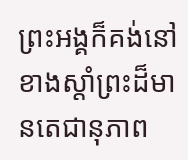ព្រះអង្គក៏គង់នៅខាងស្តាំព្រះដ៏មានតេជានុភាព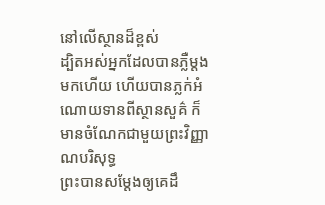នៅលើស្ថានដ៏ខ្ពស់
ដ្បិតអស់អ្នកដែលបានភ្លឺម្តងមកហើយ ហើយបានភ្លក់អំណោយទានពីស្ថានសួគ៌ ក៏មានចំណែកជាមួយព្រះវិញ្ញាណបរិសុទ្ធ
ព្រះបានសម្តែងឲ្យគេដឹ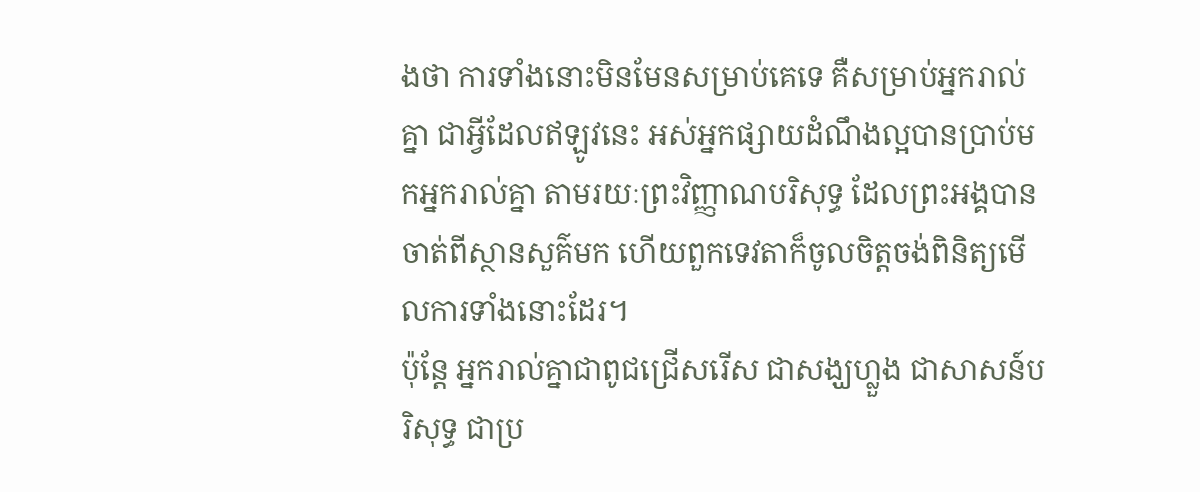ងថា ការទាំងនោះមិនមែនសម្រាប់គេទេ គឺសម្រាប់អ្នករាល់គ្នា ជាអ្វីដែលឥឡូវនេះ អស់អ្នកផ្សាយដំណឹងល្អបានប្រាប់មកអ្នករាល់គ្នា តាមរយៈព្រះវិញ្ញាណបរិសុទ្ធ ដែលព្រះអង្គបានចាត់ពីស្ថានសួគ៌មក ហើយពួកទេវតាក៏ចូលចិត្តចង់ពិនិត្យមើលការទាំងនោះដែរ។
ប៉ុន្តែ អ្នករាល់គ្នាជាពូជជ្រើសរើស ជាសង្ឃហ្លួង ជាសាសន៍បរិសុទ្ធ ជាប្រ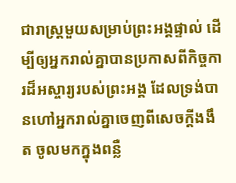ជារាស្ត្រមួយសម្រាប់ព្រះអង្គផ្ទាល់ ដើម្បីឲ្យអ្នករាល់គ្នាបានប្រកាសពីកិច្ចការដ៏អស្ចារ្យរបស់ព្រះអង្គ ដែលទ្រង់បានហៅអ្នករាល់គ្នាចេញពីសេចក្តីងងឹត ចូលមកក្នុងពន្លឺ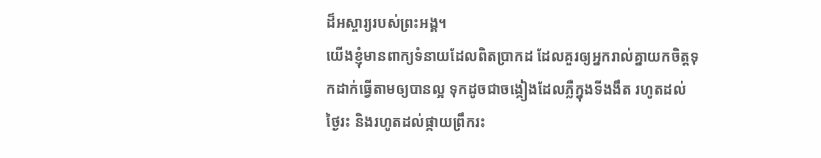ដ៏អស្ចារ្យរបស់ព្រះអង្គ។
យើងខ្ញុំមានពាក្យទំនាយដែលពិតប្រាកដ ដែលគួរឲ្យអ្នករាល់គ្នាយកចិត្តទុកដាក់ធ្វើតាមឲ្យបានល្អ ទុកដូចជាចង្កៀងដែលភ្លឺក្នុងទីងងឹត រហូតដល់ថ្ងៃរះ និងរហូតដល់ផ្កាយព្រឹករះ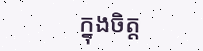ក្នុងចិត្ត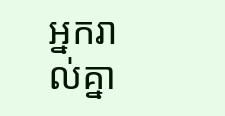អ្នករាល់គ្នា